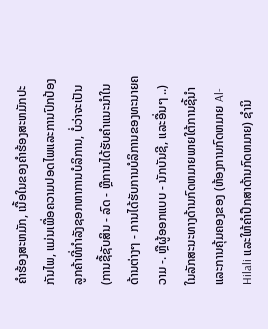ຄໍາຮ້ອງສະຫມັກ, ເນື້ອໃນຂອງຄໍາຮ້ອງສະຫມັກປະກັນໄພ, ແມ່ນເພື່ອຄວາມປອດໄພແລະການປົກປ້ອງລູກຄ້າທີ່ກໍາລັງຊອກຫາການບໍລິການ, ບໍ່ວ່າຈະເປັນ (ການຊື້ຊັບສິນ - ລົດ - ຫຼືການໄດ້ຮັບຄໍາແນະນໍາໃນດ້ານຕ່າງໆ - ການໄດ້ຮັບການບໍລິການຂອງທະນາຍຄວາມ -. ຫຼືຜູ້ອອກແບບ - ນັກບັນຊີ, ແລະອື່ນໆ ..) ໃນລັກສະນະທາງດ້ານກົດຫມາຍພາຍໃຕ້ການຊີ້ນໍາແລະການຄຸ້ມຄອງຂອງ (ຫ້ອງການກົດຫມາຍ Al-Hilali ແລະໃຫ້ຄໍາປຶກສາດ້ານກົດຫມາຍ) ຊໍານິ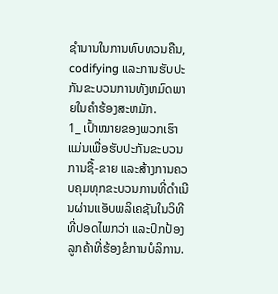ຊໍານານໃນການທົບທວນຄືນ, codifying ແລະການຮັບປະກັນຂະບວນການທັງຫມົດພາຍໃນຄໍາຮ້ອງສະຫມັກ.
1_ ເປົ້າໝາຍຂອງພວກເຮົາແມ່ນເພື່ອຮັບປະກັນຂະບວນການຊື້-ຂາຍ ແລະສ້າງການຄວບຄຸມທຸກຂະບວນການທີ່ດໍາເນີນຜ່ານແອັບພລິເຄຊັນໃນວິທີທີ່ປອດໄພກວ່າ ແລະປົກປ້ອງລູກຄ້າທີ່ຮ້ອງຂໍການບໍລິການ.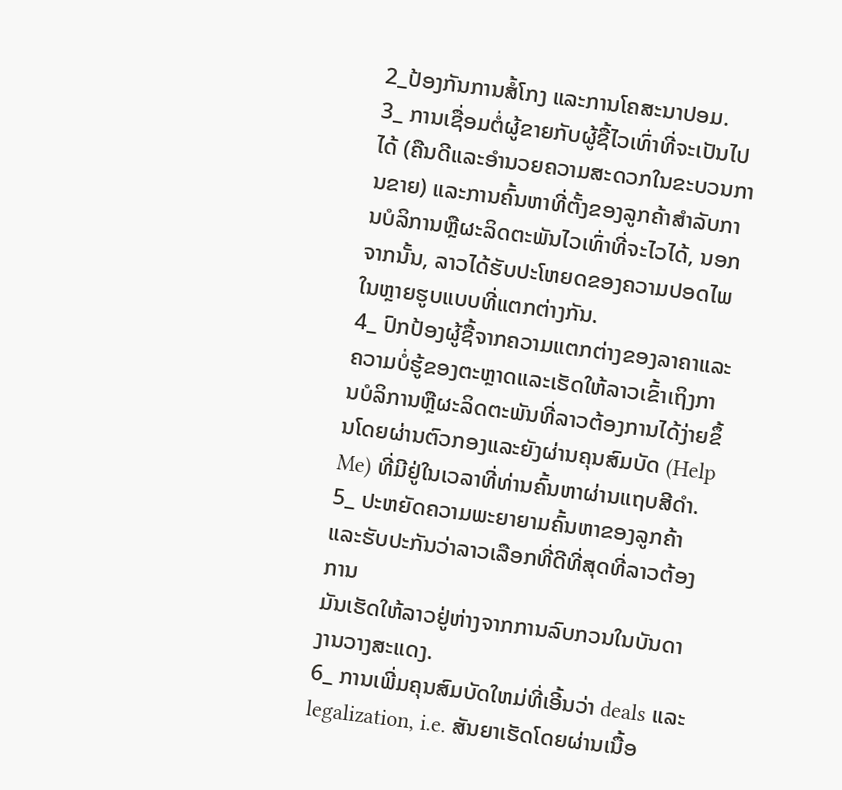2_ປ້ອງກັນການສໍ້ໂກງ ແລະການໂຄສະນາປອມ.
3_ ການເຊື່ອມຕໍ່ຜູ້ຂາຍກັບຜູ້ຊື້ໄວເທົ່າທີ່ຈະເປັນໄປໄດ້ (ຄືນດີແລະອໍານວຍຄວາມສະດວກໃນຂະບວນການຂາຍ) ແລະການຄົ້ນຫາທີ່ຕັ້ງຂອງລູກຄ້າສໍາລັບການບໍລິການຫຼືຜະລິດຕະພັນໄວເທົ່າທີ່ຈະໄວໄດ້, ນອກຈາກນັ້ນ, ລາວໄດ້ຮັບປະໂຫຍດຂອງຄວາມປອດໄພໃນຫຼາຍຮູບແບບທີ່ແຕກຕ່າງກັນ.
4_ ປົກປ້ອງຜູ້ຊື້ຈາກຄວາມແຕກຕ່າງຂອງລາຄາແລະຄວາມບໍ່ຮູ້ຂອງຕະຫຼາດແລະເຮັດໃຫ້ລາວເຂົ້າເຖິງການບໍລິການຫຼືຜະລິດຕະພັນທີ່ລາວຕ້ອງການໄດ້ງ່າຍຂຶ້ນໂດຍຜ່ານຕົວກອງແລະຍັງຜ່ານຄຸນສົມບັດ (Help Me) ທີ່ມີຢູ່ໃນເວລາທີ່ທ່ານຄົ້ນຫາຜ່ານແຖບສີດໍາ.
5_ ປະຫຍັດຄວາມພະຍາຍາມຄົ້ນຫາຂອງລູກຄ້າແລະຮັບປະກັນວ່າລາວເລືອກທີ່ດີທີ່ສຸດທີ່ລາວຕ້ອງການ
ມັນເຮັດໃຫ້ລາວຢູ່ຫ່າງຈາກການລົບກວນໃນບັນດາງານວາງສະແດງ.
6_ ການເພີ່ມຄຸນສົມບັດໃຫມ່ທີ່ເອີ້ນວ່າ deals ແລະ legalization, i.e. ສັນຍາເຮັດໂດຍຜ່ານເນື້ອ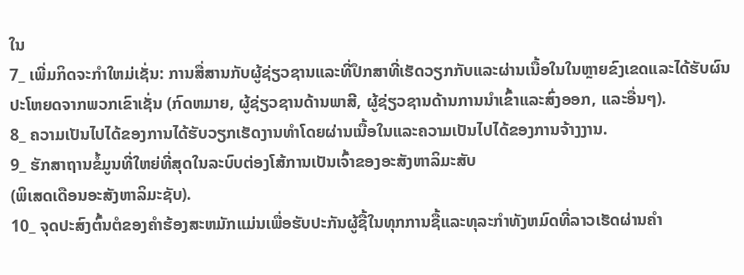ໃນ
7_ ເພີ່ມກິດຈະກໍາໃຫມ່ເຊັ່ນ: ການສື່ສານກັບຜູ້ຊ່ຽວຊານແລະທີ່ປຶກສາທີ່ເຮັດວຽກກັບແລະຜ່ານເນື້ອໃນໃນຫຼາຍຂົງເຂດແລະໄດ້ຮັບຜົນປະໂຫຍດຈາກພວກເຂົາເຊັ່ນ (ກົດຫມາຍ, ຜູ້ຊ່ຽວຊານດ້ານພາສີ, ຜູ້ຊ່ຽວຊານດ້ານການນໍາເຂົ້າແລະສົ່ງອອກ, ແລະອື່ນໆ).
8_ ຄວາມເປັນໄປໄດ້ຂອງການໄດ້ຮັບວຽກເຮັດງານທໍາໂດຍຜ່ານເນື້ອໃນແລະຄວາມເປັນໄປໄດ້ຂອງການຈ້າງງານ.
9_ ຮັກສາຖານຂໍ້ມູນທີ່ໃຫຍ່ທີ່ສຸດໃນລະບົບຕ່ອງໂສ້ການເປັນເຈົ້າຂອງອະສັງຫາລິມະສັບ
(ພິເສດເດືອນອະສັງຫາລິມະຊັບ).
10_ ຈຸດປະສົງຕົ້ນຕໍຂອງຄໍາຮ້ອງສະຫມັກແມ່ນເພື່ອຮັບປະກັນຜູ້ຊື້ໃນທຸກການຊື້ແລະທຸລະກໍາທັງຫມົດທີ່ລາວເຮັດຜ່ານຄໍາ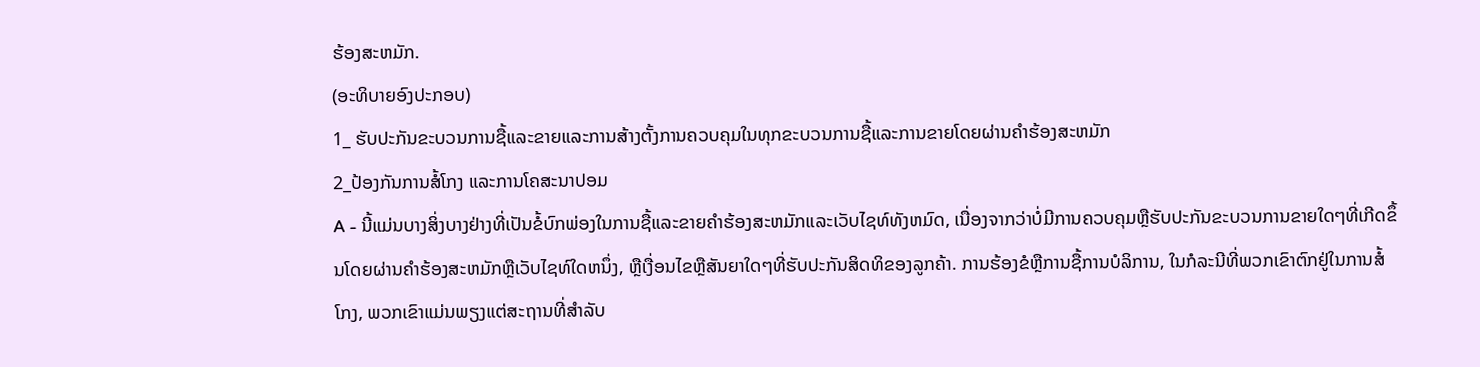ຮ້ອງສະຫມັກ.
(ອະທິບາຍອົງປະກອບ)
1_ ຮັບປະກັນຂະບວນການຊື້ແລະຂາຍແລະການສ້າງຕັ້ງການຄວບຄຸມໃນທຸກຂະບວນການຊື້ແລະການຂາຍໂດຍຜ່ານຄໍາຮ້ອງສະຫມັກ
2_ປ້ອງກັນການສໍ້ໂກງ ແລະການໂຄສະນາປອມ
A - ນີ້ແມ່ນບາງສິ່ງບາງຢ່າງທີ່ເປັນຂໍ້ບົກພ່ອງໃນການຊື້ແລະຂາຍຄໍາຮ້ອງສະຫມັກແລະເວັບໄຊທ໌ທັງຫມົດ, ເນື່ອງຈາກວ່າບໍ່ມີການຄວບຄຸມຫຼືຮັບປະກັນຂະບວນການຂາຍໃດໆທີ່ເກີດຂຶ້ນໂດຍຜ່ານຄໍາຮ້ອງສະຫມັກຫຼືເວັບໄຊທ໌ໃດຫນຶ່ງ, ຫຼືເງື່ອນໄຂຫຼືສັນຍາໃດໆທີ່ຮັບປະກັນສິດທິຂອງລູກຄ້າ. ການຮ້ອງຂໍຫຼືການຊື້ການບໍລິການ, ໃນກໍລະນີທີ່ພວກເຂົາຕົກຢູ່ໃນການສໍ້ໂກງ, ພວກເຂົາແມ່ນພຽງແຕ່ສະຖານທີ່ສໍາລັບ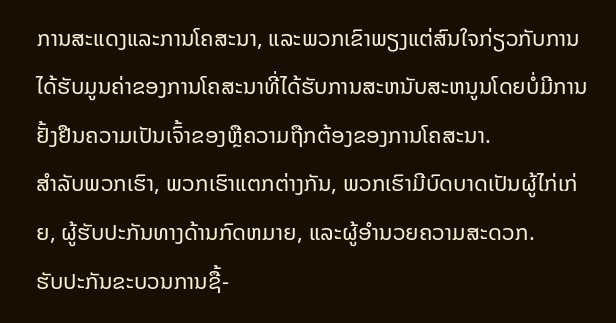ການສະແດງແລະການໂຄສະນາ, ແລະພວກເຂົາພຽງແຕ່ສົນໃຈກ່ຽວກັບການໄດ້ຮັບມູນຄ່າຂອງການໂຄສະນາທີ່ໄດ້ຮັບການສະຫນັບສະຫນູນໂດຍບໍ່ມີການຢັ້ງຢືນຄວາມເປັນເຈົ້າຂອງຫຼືຄວາມຖືກຕ້ອງຂອງການໂຄສະນາ.
ສໍາລັບພວກເຮົາ, ພວກເຮົາແຕກຕ່າງກັນ, ພວກເຮົາມີບົດບາດເປັນຜູ້ໄກ່ເກ່ຍ, ຜູ້ຮັບປະກັນທາງດ້ານກົດຫມາຍ, ແລະຜູ້ອໍານວຍຄວາມສະດວກ.
ຮັບປະກັນຂະບວນການຊື້-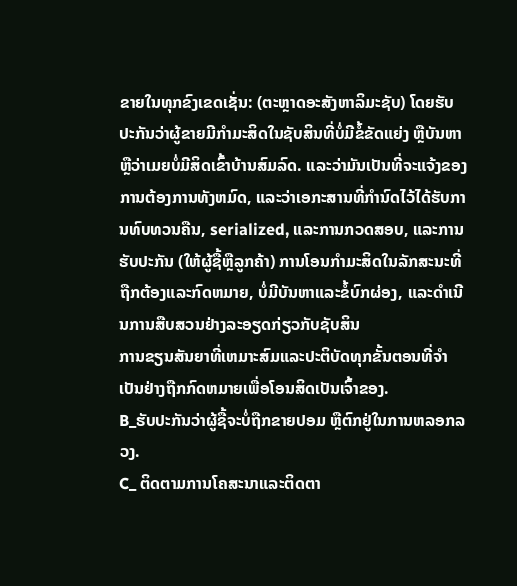ຂາຍໃນທຸກຂົງເຂດເຊັ່ນ: (ຕະຫຼາດອະສັງຫາລິມະຊັບ) ໂດຍຮັບປະກັນວ່າຜູ້ຂາຍມີກຳມະສິດໃນຊັບສິນທີ່ບໍ່ມີຂໍ້ຂັດແຍ່ງ ຫຼືບັນຫາ ຫຼືວ່າເມຍບໍ່ມີສິດເຂົ້າບ້ານສົມລົດ. ແລະວ່າມັນເປັນທີ່ຈະແຈ້ງຂອງການຕ້ອງການທັງຫມົດ, ແລະວ່າເອກະສານທີ່ກໍານົດໄວ້ໄດ້ຮັບການທົບທວນຄືນ, serialized, ແລະການກວດສອບ, ແລະການຮັບປະກັນ (ໃຫ້ຜູ້ຊື້ຫຼືລູກຄ້າ) ການໂອນກໍາມະສິດໃນລັກສະນະທີ່ຖືກຕ້ອງແລະກົດຫມາຍ, ບໍ່ມີບັນຫາແລະຂໍ້ບົກຜ່ອງ, ແລະດໍາເນີນການສືບສວນຢ່າງລະອຽດກ່ຽວກັບຊັບສິນ
ການຂຽນສັນຍາທີ່ເຫມາະສົມແລະປະຕິບັດທຸກຂັ້ນຕອນທີ່ຈໍາເປັນຢ່າງຖືກກົດຫມາຍເພື່ອໂອນສິດເປັນເຈົ້າຂອງ.
B_ຮັບປະກັນວ່າຜູ້ຊື້ຈະບໍ່ຖືກຂາຍປອມ ຫຼືຕົກຢູ່ໃນການຫລອກລວງ.
C_ ຕິດຕາມການໂຄສະນາແລະຕິດຕາ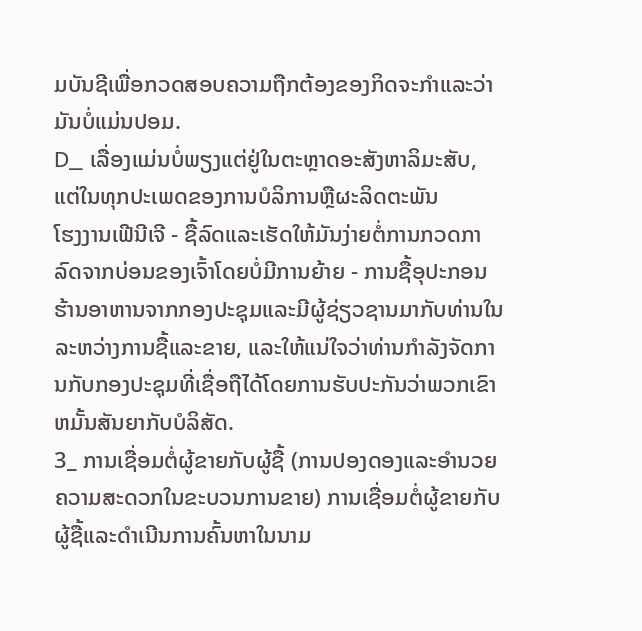ມບັນຊີເພື່ອກວດສອບຄວາມຖືກຕ້ອງຂອງກິດຈະກໍາແລະວ່າມັນບໍ່ແມ່ນປອມ.
D_ ເລື່ອງແມ່ນບໍ່ພຽງແຕ່ຢູ່ໃນຕະຫຼາດອະສັງຫາລິມະສັບ, ແຕ່ໃນທຸກປະເພດຂອງການບໍລິການຫຼືຜະລິດຕະພັນ
ໂຮງງານເຟີນີເຈີ - ຊື້ລົດແລະເຮັດໃຫ້ມັນງ່າຍຕໍ່ການກວດກາລົດຈາກບ່ອນຂອງເຈົ້າໂດຍບໍ່ມີການຍ້າຍ - ການຊື້ອຸປະກອນຮ້ານອາຫານຈາກກອງປະຊຸມແລະມີຜູ້ຊ່ຽວຊານມາກັບທ່ານໃນລະຫວ່າງການຊື້ແລະຂາຍ, ແລະໃຫ້ແນ່ໃຈວ່າທ່ານກໍາລັງຈັດການກັບກອງປະຊຸມທີ່ເຊື່ອຖືໄດ້ໂດຍການຮັບປະກັນວ່າພວກເຂົາ ຫມັ້ນສັນຍາກັບບໍລິສັດ.
3_ ການເຊື່ອມຕໍ່ຜູ້ຂາຍກັບຜູ້ຊື້ (ການປອງດອງແລະອໍານວຍຄວາມສະດວກໃນຂະບວນການຂາຍ) ການເຊື່ອມຕໍ່ຜູ້ຂາຍກັບຜູ້ຊື້ແລະດໍາເນີນການຄົ້ນຫາໃນນາມ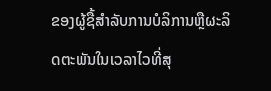ຂອງຜູ້ຊື້ສໍາລັບການບໍລິການຫຼືຜະລິດຕະພັນໃນເວລາໄວທີ່ສຸ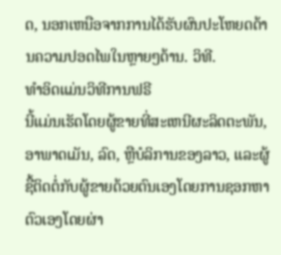ດ, ນອກເຫນືອຈາກການໄດ້ຮັບຜົນປະໂຫຍດດ້ານຄວາມປອດໄພໃນຫຼາຍໆດ້ານ. ວິທີ.
ທໍາອິດແມ່ນວິທີການຟຣີ
ນີ້ແມ່ນເຮັດໂດຍຜູ້ຂາຍທີ່ສະເຫນີຜະລິດຕະພັນ, ອາພາດເມັນ, ລົດ, ຫຼືບໍລິການຂອງລາວ, ແລະຜູ້ຊື້ຕິດຕໍ່ກັບຜູ້ຂາຍດ້ວຍຕົນເອງໂດຍການຊອກຫາຕົວເອງໂດຍຜ່າ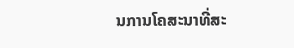ນການໂຄສະນາທີ່ສະ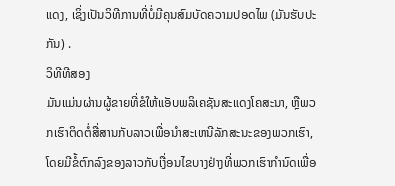ແດງ, ເຊິ່ງເປັນວິທີການທີ່ບໍ່ມີຄຸນສົມບັດຄວາມປອດໄພ (ມັນຮັບປະກັນ) .
ວິທີທີສອງ
ມັນແມ່ນຜ່ານຜູ້ຂາຍທີ່ຂໍໃຫ້ແອັບພລິເຄຊັນສະແດງໂຄສະນາ, ຫຼືພວກເຮົາຕິດຕໍ່ສື່ສານກັບລາວເພື່ອນໍາສະເຫນີລັກສະນະຂອງພວກເຮົາ, ໂດຍມີຂໍ້ຕົກລົງຂອງລາວກັບເງື່ອນໄຂບາງຢ່າງທີ່ພວກເຮົາກໍານົດເພື່ອ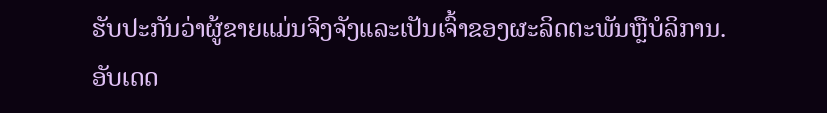ຮັບປະກັນວ່າຜູ້ຂາຍແມ່ນຈິງຈັງແລະເປັນເຈົ້າຂອງຜະລິດຕະພັນຫຼືບໍລິການ.
ອັບເດດ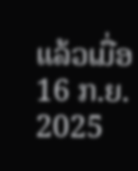ແລ້ວເມື່ອ
16 ກ.ຍ. 2025